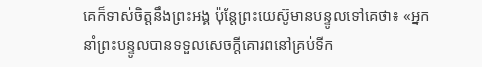គេក៏ទាស់ចិត្ដនឹងព្រះអង្គ ប៉ុន្ដែព្រះយេស៊ូមានបន្ទូលទៅគេថា៖ «អ្នកនាំព្រះបន្ទូលបានទទួលសេចក្ដីគោរពនៅគ្រប់ទីក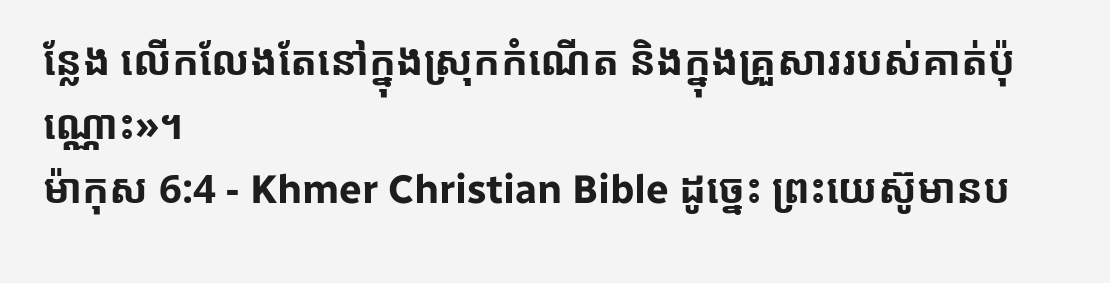ន្លែង លើកលែងតែនៅក្នុងស្រុកកំណើត និងក្នុងគ្រួសាររបស់គាត់ប៉ុណ្ណោះ»។
ម៉ាកុស 6:4 - Khmer Christian Bible ដូច្នេះ ព្រះយេស៊ូមានប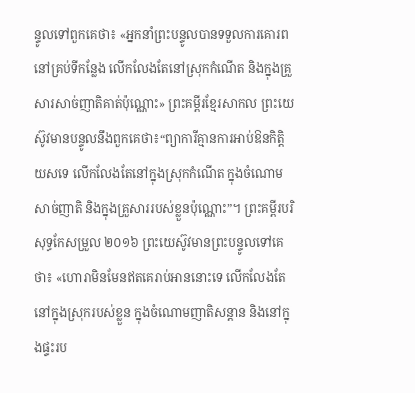ន្ទូលទៅពួកគេថា៖ «អ្នកនាំព្រះបន្ទូលបានទទួលការគោរពនៅគ្រប់ទីកនែ្លង លើកលែងតែនៅស្រុកកំណើត និងក្នុងគ្រួសារសាច់ញាតិគាត់ប៉ុណ្ណោះ» ព្រះគម្ពីរខ្មែរសាកល ព្រះយេស៊ូវមានបន្ទូលនឹងពួកគេថា៖“ព្យាការីគ្មានការអាប់ឱនកិត្តិយសទេ លើកលែងតែនៅក្នុងស្រុកកំណើត ក្នុងចំណោមសាច់ញាតិ និងក្នុងគ្រួសាររបស់ខ្លួនប៉ុណ្ណោះ”។ ព្រះគម្ពីរបរិសុទ្ធកែសម្រួល ២០១៦ ព្រះយេស៊ូវមានព្រះបន្ទូលទៅគេថា៖ «ហោរាមិនមែនឥតគេរាប់អាននោះទេ លើកលែងតែនៅក្នុងស្រុករបស់ខ្លួន ក្នុងចំណោមញាតិសន្តាន និងនៅក្នុងផ្ទះរប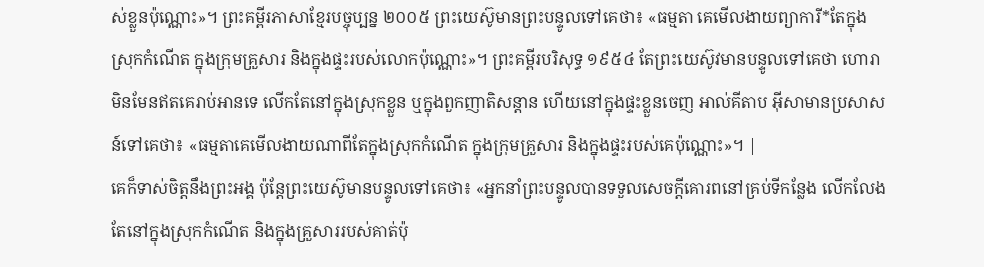ស់ខ្លួនប៉ុណ្ណោះ»។ ព្រះគម្ពីរភាសាខ្មែរបច្ចុប្បន្ន ២០០៥ ព្រះយេស៊ូមានព្រះបន្ទូលទៅគេថា៖ «ធម្មតា គេមើលងាយព្យាការី*តែក្នុងស្រុកកំណើត ក្នុងក្រុមគ្រួសារ និងក្នុងផ្ទះរបស់លោកប៉ុណ្ណោះ»។ ព្រះគម្ពីរបរិសុទ្ធ ១៩៥៤ តែព្រះយេស៊ូវមានបន្ទូលទៅគេថា ហោរាមិនមែនឥតគេរាប់អានទេ លើកតែនៅក្នុងស្រុកខ្លួន ឬក្នុងពួកញាតិសន្តាន ហើយនៅក្នុងផ្ទះខ្លួនចេញ អាល់គីតាប អ៊ីសាមានប្រសាសន៍ទៅគេថា៖ «ធម្មតាគេមើលងាយណាពីតែក្នុងស្រុកកំណើត ក្នុងក្រុមគ្រួសារ និងក្នុងផ្ទះរបស់គេប៉ុណ្ណោះ»។ |
គេក៏ទាស់ចិត្ដនឹងព្រះអង្គ ប៉ុន្ដែព្រះយេស៊ូមានបន្ទូលទៅគេថា៖ «អ្នកនាំព្រះបន្ទូលបានទទួលសេចក្ដីគោរពនៅគ្រប់ទីកន្លែង លើកលែងតែនៅក្នុងស្រុកកំណើត និងក្នុងគ្រួសាររបស់គាត់ប៉ុ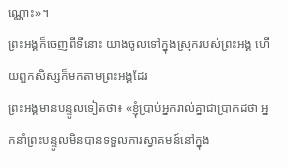ណ្ណោះ»។
ព្រះអង្គក៏ចេញពីទីនោះ យាងចូលទៅក្នុងស្រុករបស់ព្រះអង្គ ហើយពួកសិស្សក៏មកតាមព្រះអង្គដែរ
ព្រះអង្គមានបន្ទូលទៀតថា៖ «ខ្ញុំប្រាប់អ្នករាល់គ្នាជាប្រាកដថា អ្នកនាំព្រះបន្ទូលមិនបានទទួលការស្វាគមន៍នៅក្នុង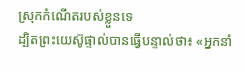ស្រុកកំណើតរបស់ខ្លួនទេ
ដ្បិតព្រះយេស៊ូផ្ទាល់បានធ្វើបន្ទាល់ថា៖ «អ្នកនាំ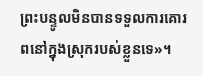ព្រះបន្ទូលមិនបានទទួលការគោរពនៅក្នុងស្រុករបស់ខ្លួនទេ»។